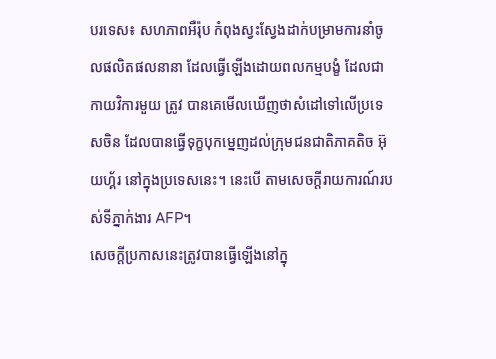បរទេស៖ សហភាពអឺរ៉ុប កំពុងស្វះស្វែងដាក់បម្រាមការនាំចូលផលិតផលនានា ដែលធ្វើឡើងដោយពលកម្មបង្ខំ ដែលជាកាយវិការមួយ ត្រូវ បានគេមើលឃើញថាសំដៅទៅលើប្រទេសចិន ដែលបានធ្វើទុក្ខបុកម្នេញដល់ក្រុមជនជាតិភាគតិច អ៊ុយហ្គ័រ នៅក្នុងប្រទេសនេះ។ នេះបើ តាមសេចក្តីរាយការណ៍របស់ទីភ្នាក់ងារ AFP។
សេចក្តីប្រកាសនេះត្រូវបានធ្វើឡើងនៅក្នុ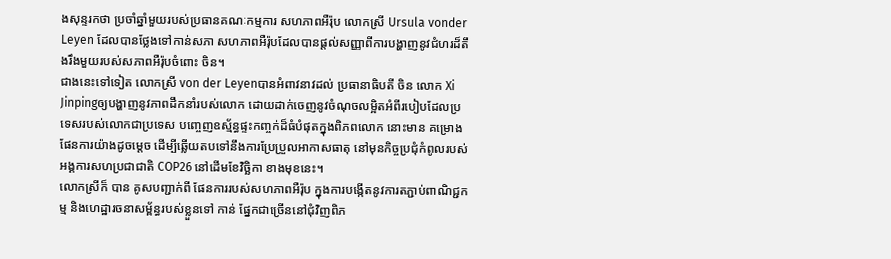ងសុន្ទរកថា ប្រចាំឆ្នាំមួយរបស់ប្រធានគណៈកម្មការ សហភាពអឺរ៉ុប លោកស្រី Ursula vonder Leyen ដែលបានថ្លែងទៅកាន់សភា សហភាពអឺរ៉ុបដែលបានផ្តល់សញ្ញាពីការបង្ហាញនូវជំហរដ៏តឹងរឹងមួយរបស់សភាពអឺរ៉ុបចំពោះ ចិន។
ជាងនេះទៅទៀត លោកស្រី von der Leyenបានអំពាវនាវដល់ ប្រធានាធិបតី ចិន លោក Xi Jinpingឲ្យបង្ហាញនូវភាពដឹកនាំរបស់លោក ដោយដាក់ចេញនូវចំណុចលម្អិតអំពីរបៀបដែលប្រទេសរបស់លោកជាប្រទេស បញ្ចេញឧស្ម័ន្ធផ្ទះកញ្ចក់ដ៏ធំបំផុតក្នុងពិភពលោក នោះមាន គម្រោង ផែនការយ៉ាងដូចម្តេច ដើម្បីឆ្លើយតបទៅនឹងការប្រែប្រួលអាកាសធាតុ នៅមុនកិច្ចប្រជុំកំពូលរបស់អង្គការសហប្រជាជាតិ COP26 នៅដើមខែវិច្ឆិកា ខាងមុខនេះ។
លោកស្រីក៏ បាន គូសបញ្ជាក់ពី ផែនការរបស់សហភាពអឺរ៉ុប ក្នុងការបង្កើតនូវការតភ្ជាប់ពាណិជ្ជកម្ម និងហេដ្ឋារចនាសម្ព័ន្ធរបស់ខ្លួនទៅ កាន់ ផ្នែកជាច្រើននៅជុំវិញពិភ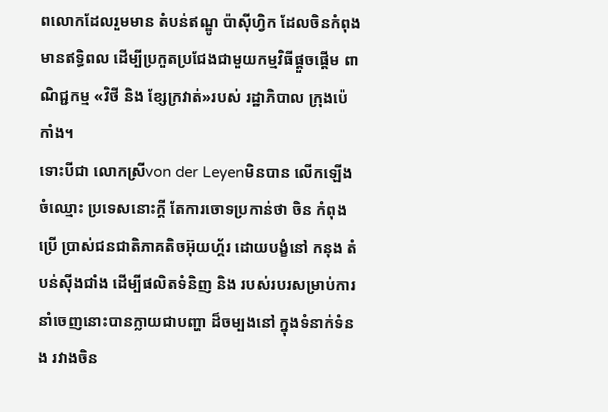ពលោកដែលរួមមាន តំបន់ឥណ្ឌូ ប៉ាស៊ីហ្វិក ដែលចិនកំពុងមានឥទ្ធិពល ដើម្បីប្រកួតប្រជែងជាមួយកម្មវិធីផ្តួចផ្តើម ពាណិជ្ជកម្ម «វិថី និង ខ្សែក្រវាត់»របស់ រដ្ឋាភិបាល ក្រុងប៉េកាំង។
ទោះបីជា លោកស្រីvon der Leyenមិនបាន លើកឡើងចំឈ្មោះ ប្រទេសនោះក្តី តែការចោទប្រកាន់ថា ចិន កំពុងប្រើ ប្រាស់ជនជាតិភាគតិចអ៊ុយហ្គ័រ ដោយបង្ខំនៅ កនុង តំបន់ស៊ីងជាំង ដើម្បីផលិតទំនិញ និង របស់របរសម្រាប់ការនាំចេញនោះបានក្លាយជាបញ្ហា ដ៏ចម្បងនៅ ក្នុងទំនាក់ទំនង រវាងចិន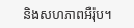និងសហភាពអឺរ៉ុប។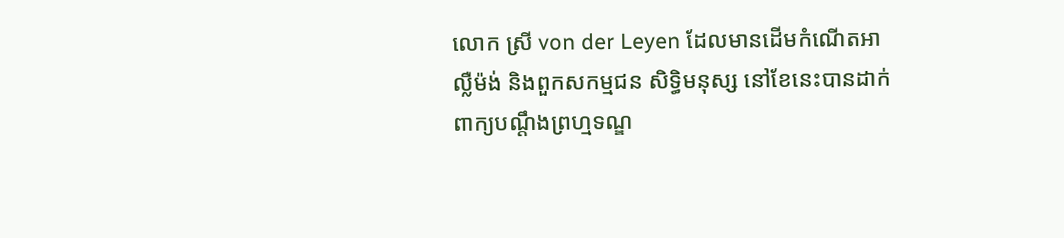លោក ស្រី von der Leyen ដែលមានដើមកំណើតអាល្លឺម៉ង់ និងពួកសកម្មជន សិទ្ធិមនុស្ស នៅខែនេះបានដាក់ពាក្យបណ្តឹងព្រហ្មទណ្ឌ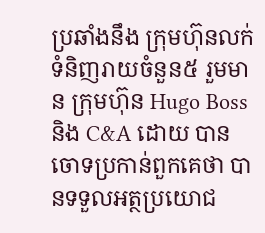ប្រឆាំងនឹង ក្រុមហ៊ុនលក់ទំនិញរាយចំនួន៥ រួមមាន ក្រុមហ៊ុន Hugo Boss និង C&A ដោយ បានចោទប្រកាន់ពួកគេថា បានទទួលអត្ថប្រយោជ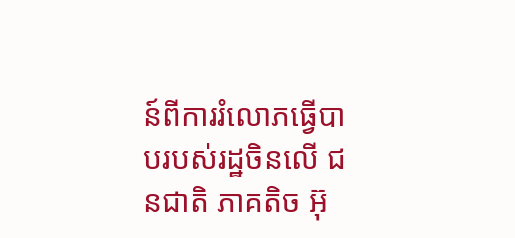ន៍ពីការរំលោភធ្វើបាបរបស់រដ្ឋចិនលើ ជនជាតិ ភាគតិច អ៊ុ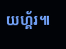យហ្គ័រ៕